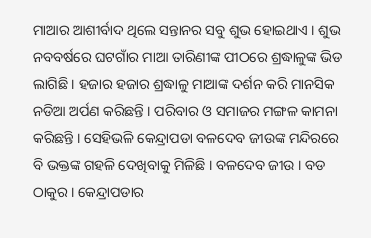ମାଆର ଆଶୀର୍ବାଦ ଥିଲେ ସନ୍ତାନର ସବୁ ଶୁଭ ହୋଇଥାଏ । ଶୁଭ ନବବର୍ଷରେ ଘଟଗାଁର ମାଆ ତାରିଣୀଙ୍କ ପୀଠରେ ଶ୍ରଦ୍ଧାଳୁଙ୍କ ଭିଡ ଲାଗିଛି । ହଜାର ହଜାର ଶ୍ରଦ୍ଧାଳୁ ମାଆଙ୍କ ଦର୍ଶନ କରି ମାନସିକ ନଡିଆ ଅର୍ପଣ କରିଛନ୍ତି । ପରିବାର ଓ ସମାଜର ମଙ୍ଗଳ କାମନା କରିଛନ୍ତି । ସେହିଭଳି କେନ୍ଦ୍ରାପଡା ବଳଦେବ ଜୀଉଙ୍କ ମନ୍ଦିରରେ ବି ଭକ୍ତଙ୍କ ଗହଳି ଦେଖିବାକୁ ମିଳିଛି । ବଳଦେବ ଜୀଉ । ବଡ ଠାକୁର । କେନ୍ଦ୍ରାପଡାର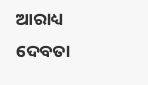ଆରାଧ୍ୟ ଦେବତା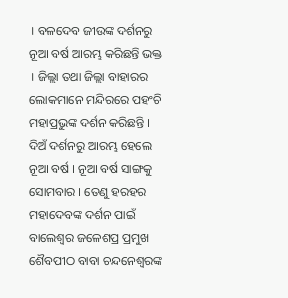। ବଳଦେବ ଜୀଉଙ୍କ ଦର୍ଶନରୁ ନୂଆ ବର୍ଷ ଆରମ୍ଭ କରିଛନ୍ତି ଭକ୍ତ । ଜିଲ୍ଲା ତଥା ଜିଲ୍ଲା ବାହାରର ଲୋକମାନେ ମନ୍ଦିରରେ ପହଂଚି ମହାପ୍ରଭୁଙ୍କ ଦର୍ଶନ କରିଛନ୍ତି ।
ଦିଅଁ ଦର୍ଶନରୁ ଆରମ୍ଭ ହେଲେ ନୂଆ ବର୍ଷ । ନୂଆ ବର୍ଷ ସାଙ୍ଗକୁ ସୋମବାର । ତେଣୁ ହରହର ମହାଦେବଙ୍କ ଦର୍ଶନ ପାଇଁ ବାଲେଶ୍ୱର ଜଳେଶପ୍ର ପ୍ରମୁଖ ଶୈବପୀଠ ବାବା ଚନ୍ଦନେଶ୍ୱରଙ୍କ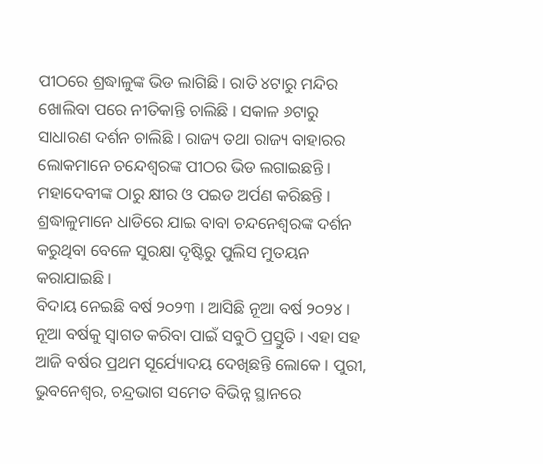ପୀଠରେ ଶ୍ରଦ୍ଧାଳୁଙ୍କ ଭିଡ ଲାଗିଛି । ରାତି ୪ଟାରୁ ମନ୍ଦିର ଖୋଲିବା ପରେ ନୀତିକାନ୍ତି ଚାଲିଛି । ସକାଳ ୬ଟାରୁ ସାଧାରଣ ଦର୍ଶନ ଚାଲିଛି । ରାଜ୍ୟ ତଥା ରାଜ୍ୟ ବାହାରର ଲୋକମାନେ ଚନ୍ଦେଶ୍ୱରଙ୍କ ପୀଠର ଭିଡ ଲଗାଇଛନ୍ତି । ମହାଦେବୀଙ୍କ ଠାରୁ କ୍ଷୀର ଓ ପଇଡ ଅର୍ପଣ କରିଛନ୍ତି । ଶ୍ରଦ୍ଧାଳୁମାନେ ଧାଡିରେ ଯାଇ ବାବା ଚନ୍ଦନେଶ୍ୱରଙ୍କ ଦର୍ଶନ କରୁଥିବା ବେଳେ ସୁରକ୍ଷା ଦୃଷ୍ଟିରୁ ପୁଲିସ ମୁତୟନ କରାଯାଇଛି ।
ବିଦାୟ ନେଇଛି ବର୍ଷ ୨୦୨୩ । ଆସିଛି ନୂଆ ବର୍ଷ ୨୦୨୪ । ନୂଆ ବର୍ଷକୁ ସ୍ୱାଗତ କରିବା ପାଇଁ ସବୁଠି ପ୍ରସ୍ତୁତି । ଏହା ସହ ଆଜି ବର୍ଷର ପ୍ରଥମ ସୂର୍ଯ୍ୟୋଦୟ ଦେଖିଛନ୍ତି ଲୋକେ । ପୁରୀ, ଭୁବନେଶ୍ୱର, ଚନ୍ଦ୍ରଭାଗ ସମେତ ବିଭିନ୍ନ ସ୍ଥାନରେ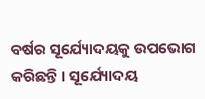ବର୍ଷର ସୂର୍ଯ୍ୟୋଦୟକୁ ଉପଭୋଗ କରିଛନ୍ତି । ସୂର୍ଯ୍ୟୋଦୟ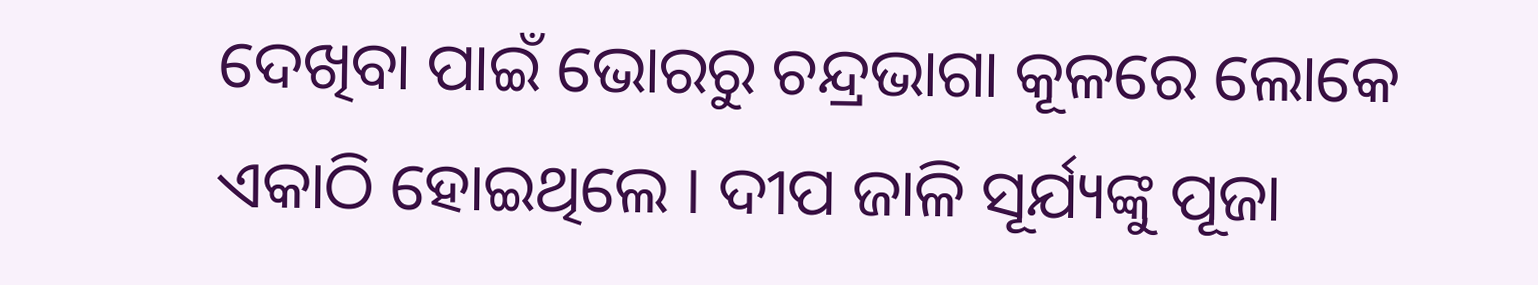ଦେଖିବା ପାଇଁ ଭୋରରୁ ଚନ୍ଦ୍ରଭାଗା କୂଳରେ ଲୋକେ ଏକାଠି ହୋଇଥିଲେ । ଦୀପ ଜାଳି ସୂର୍ଯ୍ୟଙ୍କୁ ପୂଜା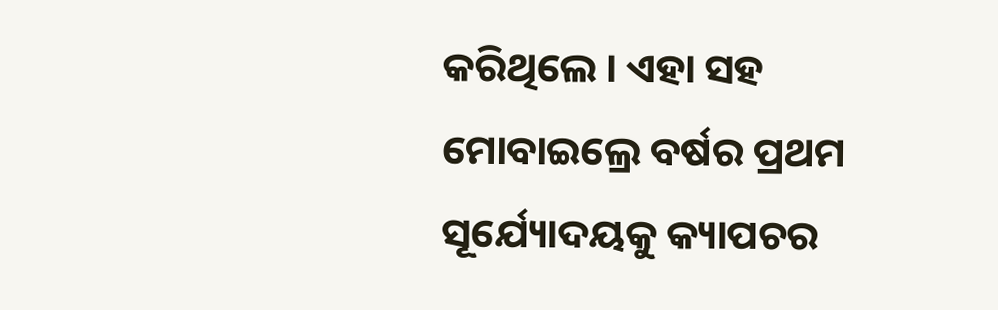କରିଥିଲେ । ଏହା ସହ ମୋବାଇଲ୍ରେ ବର୍ଷର ପ୍ରଥମ ସୂର୍ଯ୍ୟୋଦୟକୁ କ୍ୟାପଚର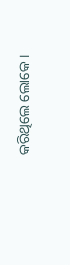କରିଥିଲେ ଲୋକେ ।